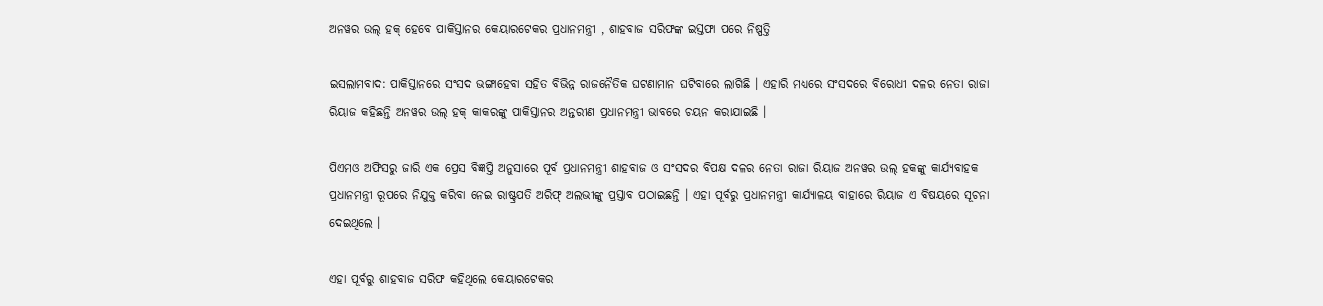ଅନୱର ଉଲ୍ ହକ୍ ହେବେ ପାକିସ୍ତାନର କେୟାରଟେକର ପ୍ରଧାନମନ୍ତ୍ରୀ , ଶାହବାଜ ସରିଫଙ୍କ ଇସ୍ତଫା ପରେ ନିଷ୍ପତ୍ତି

ଇସଲାମବାଦ: ପାକିସ୍ତାନରେ ସଂସଦ ଭଙ୍ଗାହେବା ସହିତ ବିଭିନ୍ନ ରାଜନୈତିକ ଘଟଣାମାନ ଘଟିବାରେ ଲାଗିଛି । ଏହାରି ମଧ୍ୟରେ ସଂସଦରେ ବିରୋଧୀ ଦଳର ନେତା ରାଜା ରିୟାଜ କହିଛନ୍ତି ଅନୱର ଉଲ୍ ହକ୍ କାକରଙ୍କୁ ପାକିସ୍ତାନର ଅନ୍ତରୀଣ ପ୍ରଧାନମନ୍ତ୍ରୀ ଭାବରେ ଚୟନ କରାଯାଇଛି ।

ପିଏମଓ ଅଫିସରୁ ଜାରି ଏକ ପ୍ରେସ ବିଜ୍ଞପ୍ତି ଅନୁସାରେ ପୂର୍ବ ପ୍ରଧାନମନ୍ତ୍ରୀ ଶାହବାଜ ଓ ସଂସଦର ବିପକ୍ଷ ଦଳର ନେତା ରାଜା ରିୟାଜ ଅନୱର ଉଲ୍ ହକଙ୍କୁ କାର୍ଯ୍ୟବାହକ ପ୍ରଧାନମନ୍ତ୍ରୀ ରୂପରେ ନିଯୁକ୍ତ କରିବା ନେଇ ରାଷ୍ଟ୍ରପତି ଅରିଫ୍ ଅଲଭୀଙ୍କୁ ପ୍ରସ୍ତାବ ପଠାଇଛନ୍ତି । ଏହା ପୂର୍ବରୁ ପ୍ରଧାନମନ୍ତ୍ରୀ କାର୍ଯ୍ୟାଳୟ ବାହାରେ ରିୟାଜ ଏ ବିଷୟରେ ସୂଚନା ଦେଇଥିଲେ ।

ଏହା ପୂର୍ବରୁ ଶାହବାଜ ସରିଫ କହିଥିଲେ କେୟାରଟେକର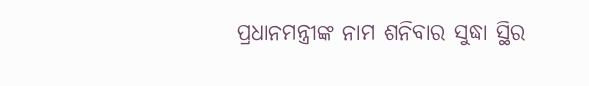ପ୍ରଧାନମନ୍ତ୍ରୀଙ୍କ ନାମ ଶନିବାର ସୁଦ୍ଧା ସ୍ଥିର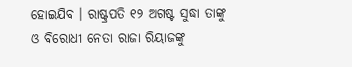ହୋଇଯିବ । ରାଷ୍ଟ୍ରପତି ୧୨ ଅଗଷ୍ଟ ସୁଦ୍ଧା ତାଙ୍କୁ ଓ ବିରୋଧୀ ନେତା ରାଜା ରିୟାଜଙ୍କୁ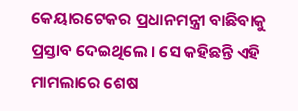କେୟାରଟେକର ପ୍ରଧାନମନ୍ତ୍ରୀ ବାଛିବାକୁ ପ୍ରସ୍ତାବ ଦେଇଥିଲେ । ସେ କହିଛନ୍ତି ଏହି ମାମଲାରେ ଶେଷ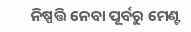ନିଷ୍ପତ୍ତି ନେବା ପୂର୍ବରୁ ମେଣ୍ଟ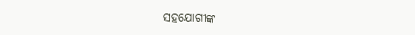ସହଯୋଗୀଙ୍କ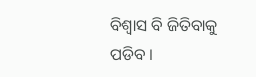ବିଶ୍ୱାସ ବି ଜିତିବାକୁ ପଡିବ ।